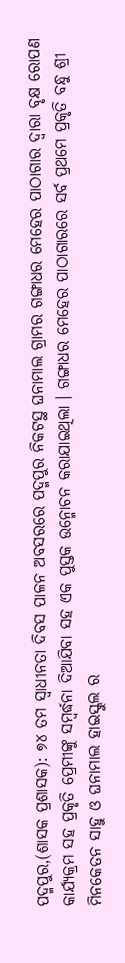ପଦ୍ମପୁର,(ଶାସକ ପ୍ରଶାସକ): ୭୪ ତମ ସ୍ବାଧୀନତା ଦିବସ ପାଳନ ଅବସରରେ ପଦ୍ମପୁର ନିକଟସ୍ଥ ଘନାମାଲ ଗ୍ରାମର ଗଙ୍ଗାଧର ମେହେର ପାଠାଗାର ଦ୍ବାରା ବୃକ୍ଷ ରୋପଣ କାର୍ଯ୍ୟକ୍ରମ ସହ ପ୍ରକୃତି ପ୍ରେମୀଙ୍କୁ ସମ୍ବର୍ଦ୍ଧନା ଦିଆଯିବା ସହ ଏକ ପୁସ୍ତକ ଉନ୍ମୋଚନ କରାଯାଇଥିଲା । ଗଙ୍ଗାଧର ମେହେର ପାଠାଗାରରେ ସର୍ବ ପ୍ରଥମେ ପ୍ରକୃତି ବନ୍ଧୁ ଶ୍ରୀ ମିନକେତନ ସାହୁ ଓ ଘନାମାଲ ହାଇସ୍କୁଲ ର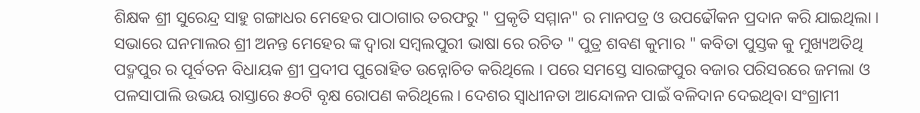ଶିକ୍ଷକ ଶ୍ରୀ ସୁରେନ୍ଦ୍ର ସାହୁ ଗଙ୍ଗାଧର ମେହେର ପାଠାଗାର ତରଫରୁ " ପ୍ରକୃତି ସମ୍ମାନ" ର ମାନପତ୍ର ଓ ଉପଢୌକନ ପ୍ରଦାନ କରି ଯାଇଥିଲା । ସଭାରେ ଘନମାଲର ଶ୍ରୀ ଅନନ୍ତ ମେହେର ଙ୍କ ଦ୍ବାରା ସମ୍ବଲପୁରୀ ଭାଷା ରେ ରଚିତ " ପୁତ୍ର ଶବଣ କୁମାର " କବିତା ପୁସ୍ତକ କୁ ମୁଖ୍ୟଅତିଥି ପଦ୍ମପୁର ର ପୂର୍ବତନ ବିଧାୟକ ଶ୍ରୀ ପ୍ରଦୀପ ପୁରୋହିତ ଉନ୍ନୋଚିତ କରିଥିଲେ । ପରେ ସମସ୍ତେ ସାରଙ୍ଗପୁର ବଜାର ପରିସରରେ ଜମଲା ଓ ପଳସାପାଲି ଉଭୟ ରାସ୍ତାରେ ୫୦ଟି ବୃକ୍ଷ ରୋପଣ କରିଥିଲେ । ଦେଶର ସ୍ବାଧୀନତା ଆନ୍ଦୋଳନ ପାଇଁ ବଳିଦାନ ଦେଇଥିବା ସଂଗ୍ରାମୀ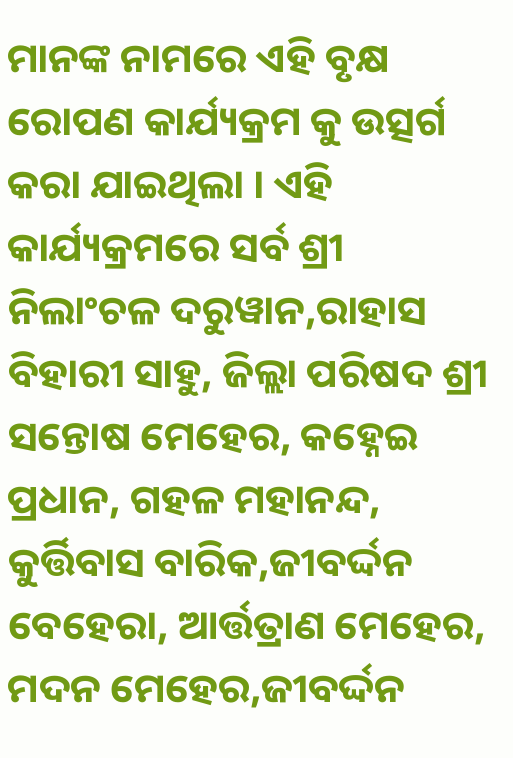ମାନଙ୍କ ନାମରେ ଏହି ବୃକ୍ଷ ରୋପଣ କାର୍ଯ୍ୟକ୍ରମ କୁ ଉତ୍ସର୍ଗ କରା ଯାଇଥିଲା । ଏହି କାର୍ଯ୍ୟକ୍ରମରେ ସର୍ବ ଶ୍ରୀ ନିଲାଂଚଳ ଦରୁୱାନ,ରାହାସ ବିହାରୀ ସାହୁ, ଜିଲ୍ଲା ପରିଷଦ ଶ୍ରୀ ସନ୍ତୋଷ ମେହେର, କହ୍ନେଇ ପ୍ରଧାନ, ଗହଳ ମହାନନ୍ଦ, କୁର୍ତ୍ତିବାସ ବାରିକ,ଜୀବର୍ଦ୍ଦନ ବେହେରା, ଆର୍ତ୍ତତ୍ରାଣ ମେହେର, ମଦନ ମେହେର,ଜୀବର୍ଦ୍ଦନ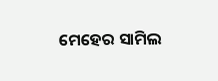ମେହେର ସାମିଲ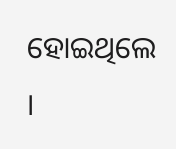ହୋଇଥିଲେ ।